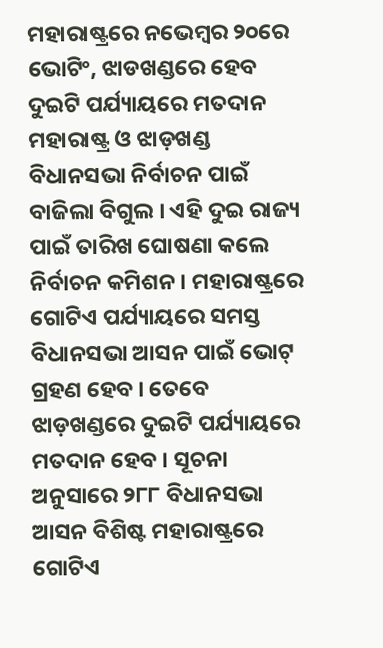ମହାରାଷ୍ଟ୍ରରେ ନଭେମ୍ବର ୨୦ରେ ଭୋଟିଂ, ଝାଡଖଣ୍ଡରେ ହେବ ଦୁଇଟି ପର୍ଯ୍ୟାୟରେ ମତଦାନ
ମହାରାଷ୍ଟ୍ର ଓ ଝାଡ଼ଖଣ୍ଡ ବିଧାନସଭା ନିର୍ବାଚନ ପାଇଁ ବାଜିଲା ବିଗୁଲ । ଏହି ଦୁଇ ରାଜ୍ୟ ପାଇଁ ତାରିଖ ଘୋଷଣା କଲେ ନିର୍ବାଚନ କମିଶନ । ମହାରାଷ୍ଟ୍ରରେ ଗୋଟିଏ ପର୍ଯ୍ୟାୟରେ ସମସ୍ତ ବିଧାନସଭା ଆସନ ପାଇଁ ଭୋଟ୍ ଗ୍ରହଣ ହେବ । ତେବେ ଝାଡ଼ଖଣ୍ଡରେ ଦୁଇଟି ପର୍ଯ୍ୟାୟରେ ମତଦାନ ହେବ । ସୂଚନା ଅନୁସାରେ ୨୮୮ ବିଧାନସଭା ଆସନ ବିଶିଷ୍ଟ ମହାରାଷ୍ଟ୍ରରେ ଗୋଟିଏ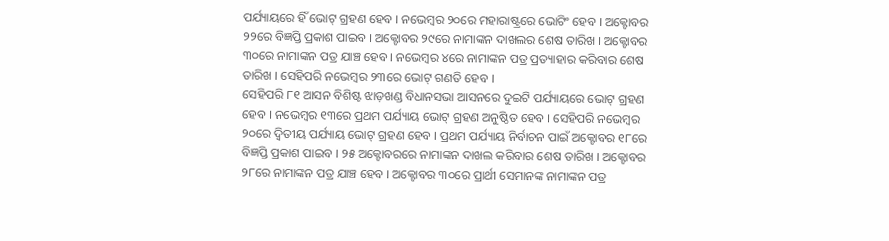ପର୍ଯ୍ୟାୟରେ ହିଁ ଭୋଟ୍ ଗ୍ରହଣ ହେବ । ନଭେମ୍ବର ୨୦ରେ ମହାରାଷ୍ଟ୍ରରେ ଭୋଟିଂ ହେବ । ଅକ୍ଟୋବର ୨୨ରେ ବିଜ୍ଞପ୍ତି ପ୍ରକାଶ ପାଇବ । ଅକ୍ଟୋବର ୨୯ରେ ନାମାଙ୍କନ ଦାଖଲର ଶେଷ ତାରିଖ । ଅକ୍ଟୋବର ୩୦ରେ ନାମାଙ୍କନ ପତ୍ର ଯାଞ୍ଚ ହେବ । ନଭେମ୍ବର ୪ରେ ନାମାଙ୍କନ ପତ୍ର ପ୍ରତ୍ୟାହାର କରିବାର ଶେଷ ତାରିଖ । ସେହିପରି ନଭେମ୍ବର ୨୩ରେ ଭୋଟ୍ ଗଣତି ହେବ ।
ସେହିପରି ୮୧ ଆସନ ବିଶିଷ୍ଟ ଝାଡ଼ଖଣ୍ଡ ବିଧାନସଭା ଆସନରେ ଦୁଇଟି ପର୍ଯ୍ୟାୟରେ ଭୋଟ୍ ଗ୍ରହଣ ହେବ । ନଭେମ୍ବର ୧୩ରେ ପ୍ରଥମ ପର୍ଯ୍ୟାୟ ଭୋଟ୍ ଗ୍ରହଣ ଅନୁଷ୍ଠିତ ହେବ । ସେହିପରି ନଭେମ୍ବର ୨୦ରେ ଦ୍ବିତୀୟ ପର୍ଯ୍ୟାୟ ଭୋଟ୍ ଗ୍ରହଣ ହେବ । ପ୍ରଥମ ପର୍ଯ୍ୟାୟ ନିର୍ବାଚନ ପାଇଁ ଅକ୍ଟୋବର ୧୮ରେ ବିଜ୍ଞପ୍ତି ପ୍ରକାଶ ପାଇବ । ୨୫ ଅକ୍ଟୋବରରେ ନାମାଙ୍କନ ଦାଖଲ କରିବାର ଶେଷ ତାରିଖ । ଅକ୍ଟୋବର ୨୮ରେ ନାମାଙ୍କନ ପତ୍ର ଯାଞ୍ଚ ହେବ । ଅକ୍ଟୋବର ୩୦ରେ ପ୍ରାର୍ଥୀ ସେମାନଙ୍କ ନାମାଙ୍କନ ପତ୍ର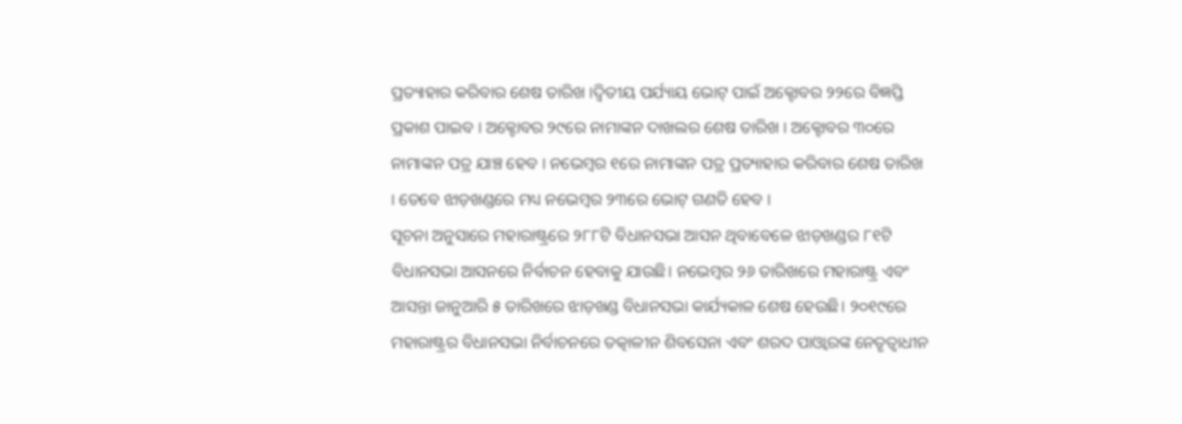ପ୍ରତ୍ୟାହାର କରିବାର ଶେଷ ତାରିଖ ।ଦ୍ବିତୀୟ ପର୍ଯ୍ୟାୟ ଭୋଟ୍ ପାଇଁ ଅକ୍ଟୋବର ୨୨ରେ ବିଜ୍ଞପ୍ତି ପ୍ରକାଶ ପାଇବ । ଅକ୍ଟୋବର ୨୯ରେ ନାମାଙ୍କନ ଦାଖଲର ଶେଷ ତାରିଖ । ଅକ୍ଟୋବର ୩୦ରେ ନାମାଙ୍କନ ପତ୍ର ଯାଞ୍ଚ ହେବ । ନଭେମ୍ବର ୧ରେ ନାମାଙ୍କନ ପତ୍ର ପ୍ରତ୍ୟାହାର କରିବାର ଶେଷ ତାରିଖ । ତେବେ ଝାଡ଼ଖଣ୍ଡରେ ମଧ୍ୟ ନଭେମ୍ବର ୨୩ରେ ଭୋଟ୍ ଗଣତି ହେବ ।
ସୂଚନା ଅନୁସାରେ ମହାରାଷ୍ଟ୍ରରେ ୨୮୮ଟି ବିଧାନସଭା ଆସନ ଥିବାବେଳେ ଝାଡ଼ଖଣ୍ଡର ୮୧ଟି ବିଧାନସଭା ଆସନରେ ନିର୍ବାଚନ ହେବାକୁ ଯାଉଛି। ନଭେମ୍ବର ୨୬ ତାରିଖରେ ମହାରାଷ୍ଟ୍ର ଏବଂ ଆସନ୍ତା ଜାନୁଆରି ୫ ତାରିଖରେ ଝାଡ଼ଖଣ୍ଡ ବିଧାନସଭା କାର୍ଯ୍ୟକାଳ ଶେଷ ହେଉଛି। ୨୦୧୯ରେ ମହାରାଷ୍ଟ୍ରର ବିଧାନସଭା ନିର୍ବାଚନରେ ତତ୍କାଳୀନ ଶିବସେନା ଏବଂ ଶରଦ ପାଓ୍ବାରଙ୍କ ନେତୃତ୍ବାଧୀନ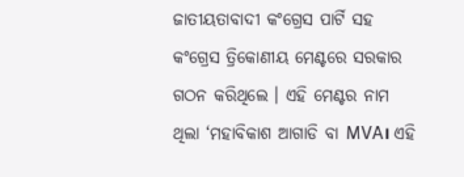ଜାତୀୟତାବାଦୀ କଂଗ୍ରେସ ପାର୍ଟି ସହ କଂଗ୍ରେସ ତ୍ରିକୋଣୀୟ ମେଣ୍ଟରେ ସରକାର ଗଠନ କରିଥିଲେ । ଏହି ମେଣ୍ଟର ନାମ ଥିଲା ‘ମହାବିକାଶ ଆଗାଡି ବା MVA। ଏହି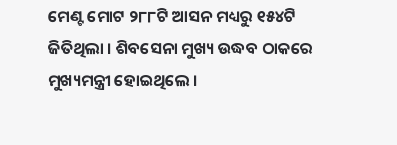ମେଣ୍ଟ ମୋଟ ୨୮୮ଟି ଆସନ ମଧ୍ୟରୁ ୧୫୪ଟି ଜିତିଥିଲା । ଶିବସେନା ମୁଖ୍ୟ ଉଦ୍ଧବ ଠାକରେ ମୁଖ୍ୟମନ୍ତ୍ରୀ ହୋଇଥିଲେ ।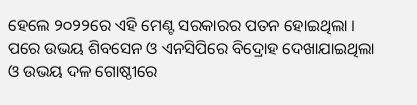ହେଲେ ୨୦୨୨ରେ ଏହି ମେଣ୍ଟ ସରକାରର ପତନ ହୋଇଥିଲା । ପରେ ଉଭୟ ଶିବସେନ ଓ ଏନସିପିରେ ବିଦ୍ରୋହ ଦେଖାଯାଇଥିଲା ଓ ଉଭୟ ଦଳ ଗୋଷ୍ଠୀରେ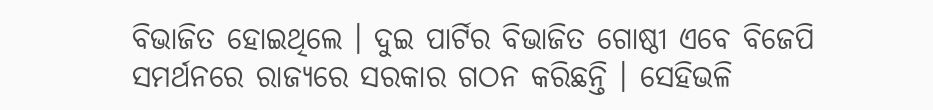ବିଭାଜିତ ହୋଇଥିଲେ । ଦୁଇ ପାର୍ଟିର ବିଭାଜିତ ଗୋଷ୍ଠୀ ଏବେ ବିଜେପି ସମର୍ଥନରେ ରାଜ୍ୟରେ ସରକାର ଗଠନ କରିଛନ୍ତି । ସେହିଭଳି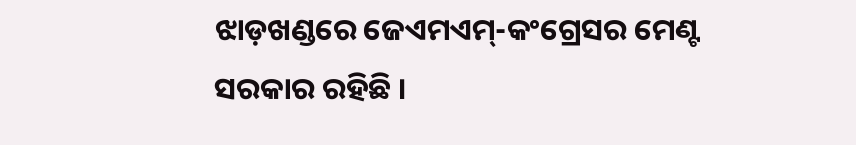ଝାଡ଼ଖଣ୍ଡରେ ଜେଏମଏମ୍-କଂଗ୍ରେସର ମେଣ୍ଟ ସରକାର ରହିଛି ।